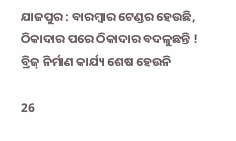ଯାଜପୁର : ବାରମ୍ବାର ଟେଣ୍ଡର ହେଉଛି, ଠିକାଦାର ପରେ ଠିକାଦାର ବଦଳୁଛନ୍ତି ! ବ୍ରିଜ୍ ନିର୍ମାଣ କାର୍ଯ୍ୟ ଶେଷ ହେଉନି

26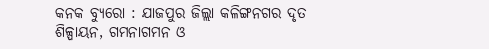କନକ ବ୍ୟୁରୋ : ଯାଜପୁର ଜିଲ୍ଲା କଳିଙ୍ଗନଗର ଦୃତ ଶିଳ୍ପାୟନ, ଗମନାଗମନ ଓ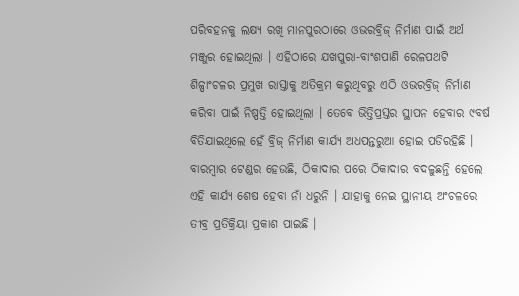ପରିବହନକୁ ଲକ୍ଷ୍ୟ ରଖି ମାନପୁରଠାରେ ଓଭରବ୍ରିଜ୍ ନିର୍ମାଣ ପାଇଁ ଅର୍ଥ ମଞ୍ଜୁର ହୋଇଥିଲା । ଏହିଠାରେ ଯଖପୁରା-ବାଂଶପାଣି ରେଳପଥଟି ଶିଳ୍ପାଂଚଳର ପ୍ରମୁଖ ରାସ୍ତାକୁ ଅତିକ୍ରମ କରୁଥିବରୁ ଏଠି ଓଭରବ୍ରିଜ୍ ନିର୍ମାଣ କରିବା ପାଇଁ ନିଷ୍ପତ୍ତି ହୋଇଥିଲା । ତେବେ ଭିତ୍ତିପ୍ରସ୍ତର ସ୍ଥାପନ ହେବାର ୯ବର୍ଷ ବିତିଯାଇଥିଲେ ହେଁ ବ୍ରିଜ୍ ନିର୍ମାଣ କାର୍ଯ୍ୟ ଅଧପନ୍ତରୁଆ ହୋଇ ପଡିରହିଛି । ବାରମ୍ବାର ଟେଣ୍ଡର ହେଉଛି, ଠିକାଦାର ପରେ ଠିକାଦାର ବଦଳୁଛନ୍ତି ହେଲେ ଏହି କାର୍ଯ୍ୟ ଶେଷ ହେବା ନାଁ ଧରୁନି । ଯାହାକୁ ନେଇ ସ୍ଥାନୀୟ ଅଂଚଳରେ ତୀବ୍ର ପ୍ରତିକ୍ରିୟା ପ୍ରକାଶ ପାଇଛି ।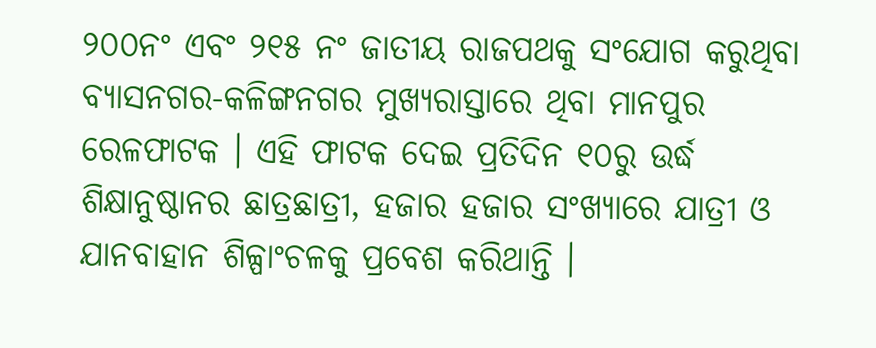୨୦୦ନଂ ଏବଂ ୨୧୫ ନଂ ଜାତୀୟ ରାଜପଥକୁ ସଂଯୋଗ କରୁଥିବା ବ୍ୟାସନଗର-କଳିଙ୍ଗନଗର ମୁଖ୍ୟରାସ୍ତାରେ ଥିବା ମାନପୁର ରେଳଫାଟକ । ଏହି ଫାଟକ ଦେଇ ପ୍ରତିଦିନ ୧୦ରୁ ଉର୍ଦ୍ଧ ଶିକ୍ଷାନୁଷ୍ଠାନର ଛାତ୍ରଛାତ୍ରୀ, ହଜାର ହଜାର ସଂଖ୍ୟାରେ ଯାତ୍ରୀ ଓ ଯାନବାହାନ ଶିଳ୍ପାଂଚଳକୁ ପ୍ରବେଶ କରିଥାନ୍ତି ।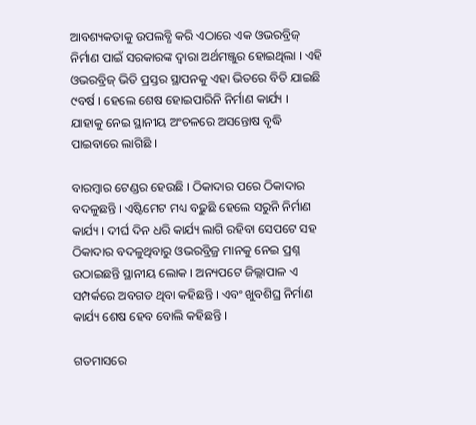ଆବଶ୍ୟକତାକୁ ଉପଲବ୍ଧି କରି ଏଠାରେ ଏକ ଓଭରବ୍ରିଜ୍ ନିର୍ମାଣ ପାଇଁ ସରକାରଙ୍କ ଦ୍ୱାରା ଅର୍ଥମଞ୍ଜୁର ହୋଇଥିଲା । ଏହି ଓଭରବ୍ରିଜ୍ ଭିତି ପ୍ରସ୍ତର ସ୍ଥାପନକୁ ଏହା ଭିତରେ ବିତି ଯାଇଛି ୯ବର୍ଷ । ହେଲେ ଶେଷ ହୋଇପାରିନି ନିର୍ମାଣ କାର୍ଯ୍ୟ । ଯାହାକୁ ନେଇ ସ୍ଥାନୀୟ ଅଂଚଳରେ ଅସନ୍ତୋଷ ବୃଦ୍ଧି ପାଇବାରେ ଲାଗିଛି ।

ବାରମ୍ବାର ଟେଣ୍ଡର ହେଉଛି । ଠିକାଦାର ପରେ ଠିକାଦାର ବଦଳୁଛନ୍ତି । ଏଷ୍ଟିମେଟ ମଧ୍ୟ ବଢ଼ୁଛି ହେଲେ ସରୁନି ନିର୍ମାଣ କାର୍ଯ୍ୟ । ଦୀର୍ଘ ଦିନ ଧରି କାର୍ଯ୍ୟ ଲାଗି ରହିବା ସେପଟେ ସହ ଠିକାଦାର ବଦଳୁଥିବାରୁ ଓଭରବ୍ରିଜ୍ର ମାନକୁ ନେଇ ପ୍ରଶ୍ନ ଉଠାଇଛନ୍ତି ସ୍ଥାନୀୟ ଲୋକ । ଅନ୍ୟପଟେ ଜିଲ୍ଲାପାଳ ଏ ସମ୍ପର୍କରେ ଅବଗତ ଥିବା କହିଛନ୍ତି । ଏବଂ ଖୁବଶିଘ୍ର ନିର୍ମାଣ କାର୍ଯ୍ୟ ଶେଷ ହେବ ବୋଲି କହିଛନ୍ତି ।

ଗତମାସରେ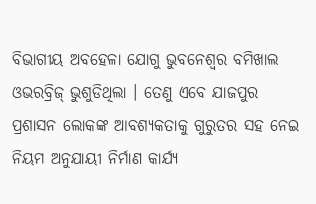ବିଭାଗୀୟ ଅବହେଳା ଯୋଗୁ ଭୁବନେଶ୍ୱର ବମିଖାଲ ଓଭରବ୍ରିଜ୍ ଭୁଶୁଡିଥିଲା । ତେଣୁ ଏବେ ଯାଜପୁର ପ୍ରଶାସନ ଲୋକଙ୍କ ଆବଶ୍ୟକତାକୁ ଗୁରୁତର ସହ ନେଇ ନିୟମ ଅନୁଯାୟୀ ନିର୍ମାଣ କାର୍ଯ୍ୟ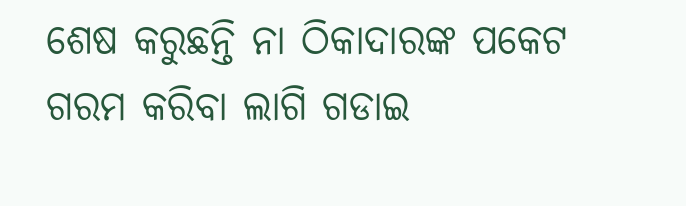ଶେଷ କରୁଛନ୍ତି ନା ଠିକାଦାରଙ୍କ ପକେଟ ଗରମ କରିବା ଲାଗି ଗଡାଇ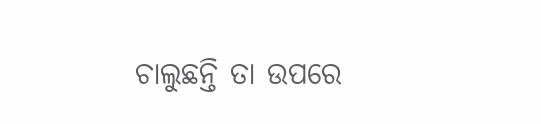ଚାଲୁଛନ୍ତି ତା ଉପରେ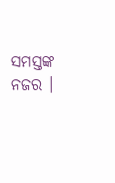ସମସ୍ତଙ୍କ ନଜର ।